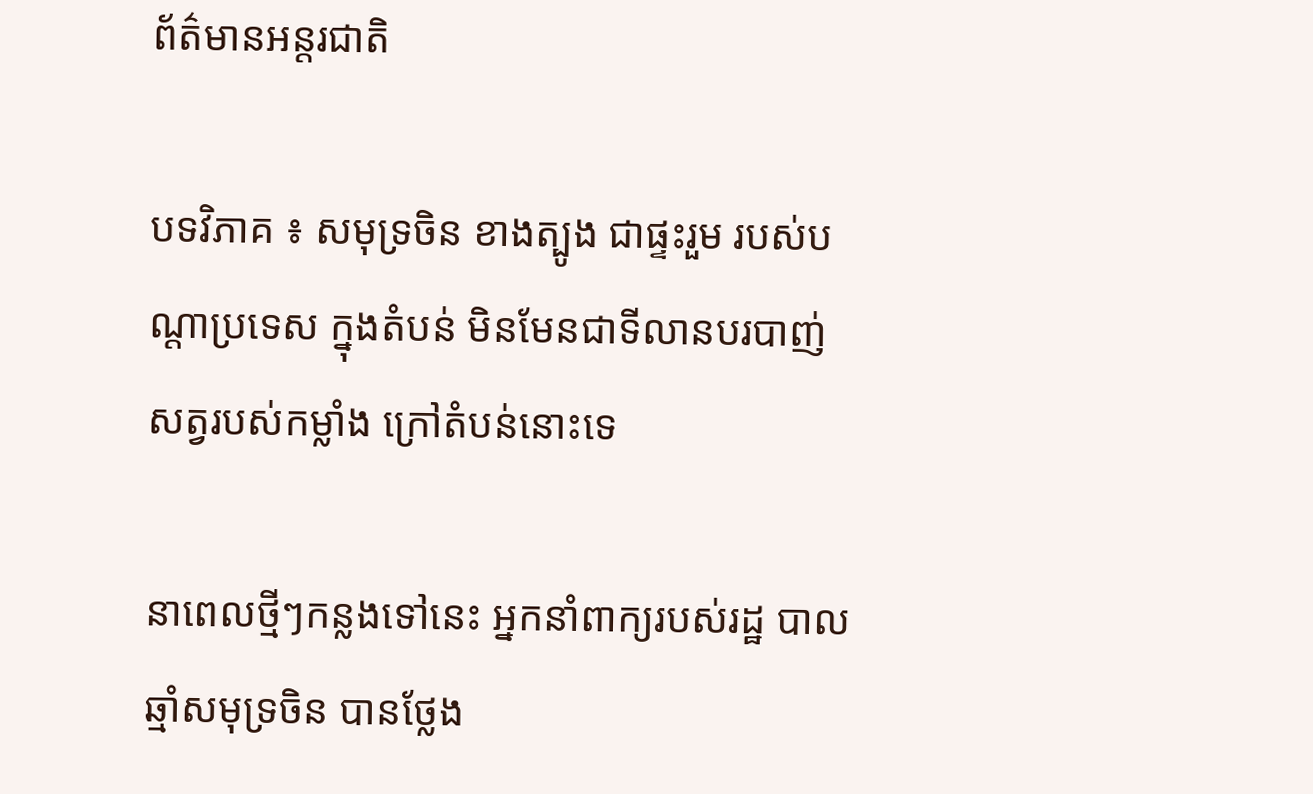ព័ត៌មានអន្តរជាតិ

បទវិភាគ ៖ សមុទ្រចិន ខាងត្បូង ជាផ្ទះរួម របស់បណ្តាប្រទេស ក្នុងតំបន់ មិនមែនជាទីលានបរបាញ់ សត្វរបស់កម្លាំង ក្រៅតំបន់នោះទេ

នាពេលថ្មីៗកន្លងទៅនេះ អ្នកនាំពាក្យរបស់រដ្ឋ បាលឆ្មាំសមុទ្រចិន បានថ្លែង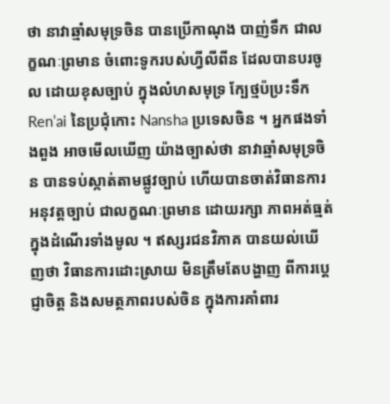ថា នាវាឆ្មាំសមុទ្រចិន បានប្រើកាណុង បាញ់ទឹក ជាលក្ខណៈព្រមាន ចំពោះទូករបស់ហ្វីលីពីន ដែលបានបរចូល ដោយខុសច្បាប់ ក្នុងលំហសមុទ្រ ក្បែថ្មប៉ប្រះទឹក Ren’ai នៃប្រជុំកោះ Nansha ប្រទេសចិន ។ អ្នកផងទាំងពួង អាចមើលឃើញ យ៉ាងច្បាស់ថា នាវាឆ្មាំសមុទ្រចិន បានទប់ស្កាត់តាមផ្លូវច្បាប់ ហើយបានចាត់វិធានការ អនុវត្តច្បាប់ ជាលក្ខណៈព្រមាន ដោយរក្សា ភាពអត់ធ្មត់ ក្នុងដំណើរទាំងមូល ។ ឥស្សរជនវិភាគ បានយល់ឃើញថា វិធានការដោះស្រាយ មិនត្រឹមតែបង្ហាញ ពីការប្តេជ្ញាចិត្ត និងសមត្ថភាពរបស់ចិន ក្នុងការគាំពារ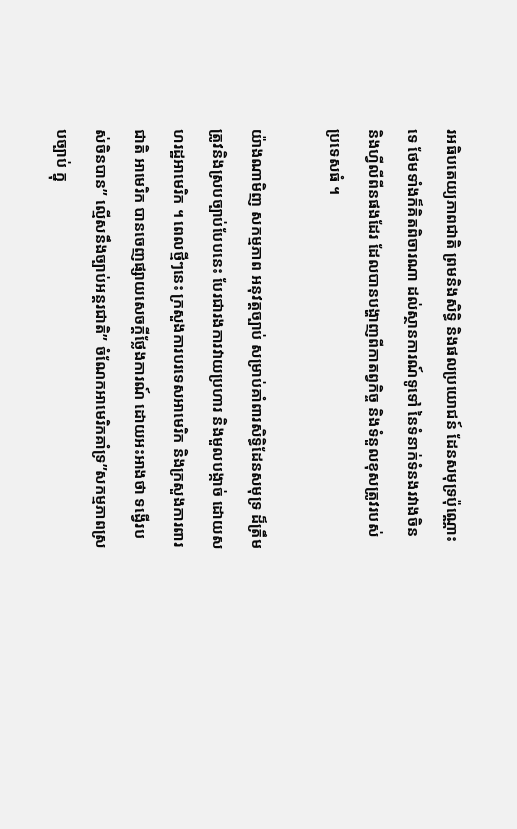រអធិបតេយ្យភាពជាតិ ព្រមនិងសិទ្ធិ និងផលប្រយោជន៍ ដែនសមុទ្រប៉ុណ្ណោះទេ ថែមទាំងក៏គិតពិចារណា ដល់ស្ថានការណ៍ទូទៅ នៃទំនាក់ទំនងរវាងចិន និងហ្វីលីពីនផងដែរ ដែលបានបង្ហាញពីកាតព្វកិច្ច និងទំនួលខុសត្រូវរបស់ប្រទេសធំ ។

យ៉ាងណាមិញ សកម្មភាព អនុវត្តច្បាប់ សម្រាប់គាំពារសិទ្ធិដែនសមុទ្រ ដ៏ត្រឹមត្រូវនិងស្របច្បាប់បែបនេះ បែរជារងការវាយប្រហារ និងមួលបង្កាច់ ដោយសហរដ្ឋអាមេរិក ។ ពេលថ្មីៗនេះ ក្រសួងការបរទេសអាមេរិក និងក្រសួងការពារជាតិ អាមេរិក បានចេញផ្សាយសេចក្តីថ្លែងការណ៍ ដោយអះអាងថា ទង្វើរបស់ចិនបាន” ល្មើសនឹងច្បាប់អន្តរជាតិ” ចំណែកអាមេរិកគាំទ្រ”សកម្មភាពស្របច្បាប់ ក្នុ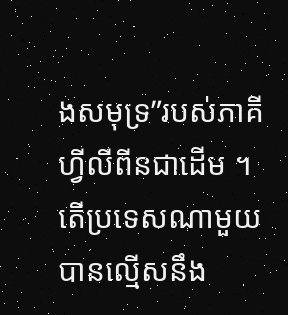ងសមុទ្រ”របស់ភាគីហ្វីលីពីនជាដើម ។ តើប្រទេសណាមួយ បានល្មើសនឹង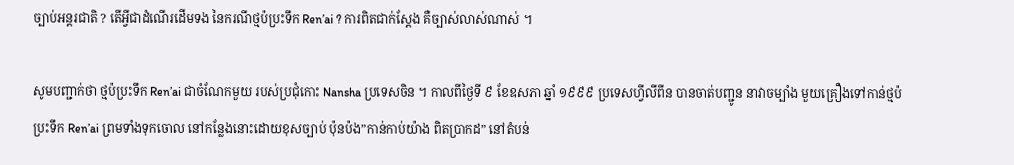ច្បាប់អន្តរជាតិ ? តើអ្វីជាដំណើរដើមទង នៃករណីថ្មប៉ប្រះទឹក Ren’ai ? ការពិតជាក់ស្តែង គឺច្បាស់លាស់ណាស់ ។

សូមបញ្ជាក់ថា ថ្មប៉ប្រះទឹក Ren’ai ជាចំណែកមួយ របស់ប្រជុំកោះ Nansha ប្រទេសចិន ។ កាលពីថ្ងៃទី ៩ ខែឧសភា ឆ្នាំ ១៩៩៩ ប្រទេសហ្វីលីពីន បានចាត់បញ្ជូន នាវាចម្បាំង មួយគ្រឿងទៅកាន់ថ្មប៉ប្រះទឹក Ren’ai ព្រមទាំងទុកចោល នៅកន្លែងនោះដោយខុសច្បាប់ ប៉ុនប៉ង”កាន់កាប់យ៉ាង ពិតប្រាកដ” នៅតំបន់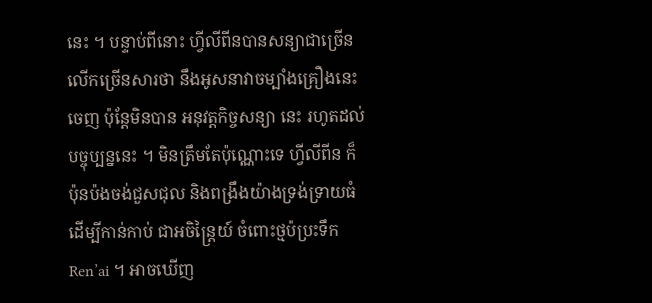នេះ ។ បន្ទាប់ពីនោះ ហ្វីលីពីនបានសន្យាជាច្រើន លើកច្រើនសារថា នឹងអូសនាវាចម្បាំងគ្រឿងនេះចេញ ប៉ុន្តែមិនបាន អនុវត្តកិច្ចសន្យា នេះ រហូតដល់ បច្ចុប្បន្ននេះ ។ មិនត្រឹមតែប៉ុណ្ណោះទេ ហ្វីលីពីន ក៏ប៉ុនប៉ងចង់ជួសជុល និងពង្រឹងយ៉ាងទ្រង់ទ្រាយធំ ដើម្បីកាន់កាប់ ជាអចិន្រៃ្តយ៍ ចំពោះថ្មប៉ប្រះទឹក Ren’ai ។ អាចឃើញ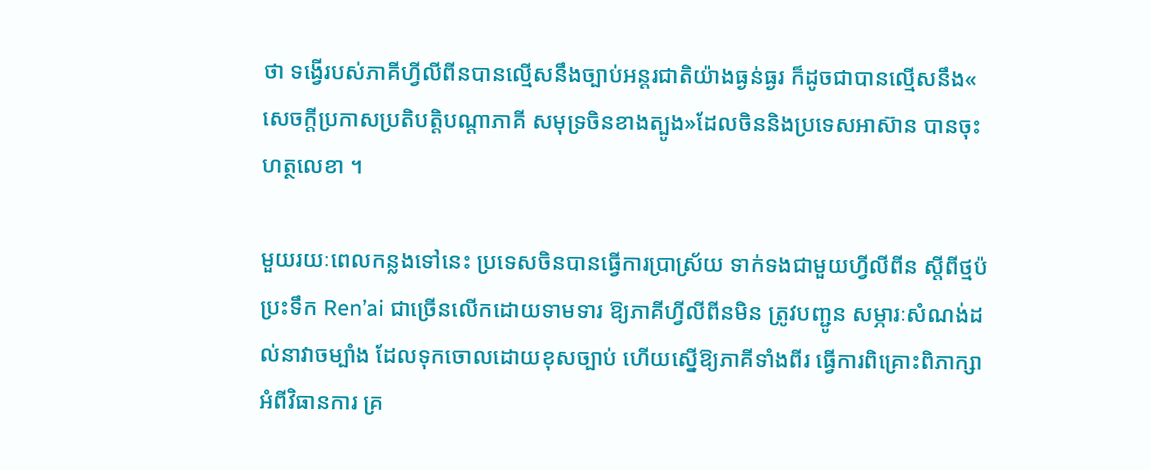ថា ទង្វើរបស់ភាគីហ្វីលីពីនបានល្មើសនឹងច្បាប់អន្តរជាតិយ៉ាងធ្ងន់ធ្ងរ ក៏ដូចជាបានលើ្មសនឹង« សេចកី្តប្រកាសប្រតិបតិ្តបណ្តាភាគី សមុទ្រចិនខាងត្បូង»ដែលចិននិងប្រទេសអាស៊ាន បានចុះហត្ថលេខា ។

មួយរយៈពេលកន្លងទៅនេះ ប្រទេសចិនបានធ្វើការប្រាស្រ័យ ទាក់ទងជាមួយហ្វីលីពីន ស្តីពីថ្មប៉ប្រះទឹក Ren’ai ជាច្រើនលើកដោយទាមទារ ឱ្យភាគីហ្វីលីពីនមិន ត្រូវបញ្ជូន សម្ភារៈសំណង់ដល់នាវាចម្បាំង ដែលទុកចោលដោយខុសច្បាប់ ហើយស្នើឱ្យភាគីទាំងពីរ ធ្វើការពិគ្រោះពិភាក្សា អំពីវិធានការ គ្រ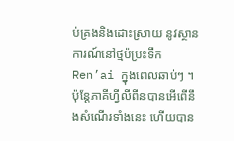ប់គ្រងនិងដោះស្រាយ នូវស្ថានការណ៍នៅថ្មប៉ប្រះទឹក Ren’ai ក្នុងពេលឆាប់ៗ ។ ប៉ុន្តែភាគីហ្វីលីពីនបានអើពើនឹងសំណើរទាំងនេះ ហើយបាន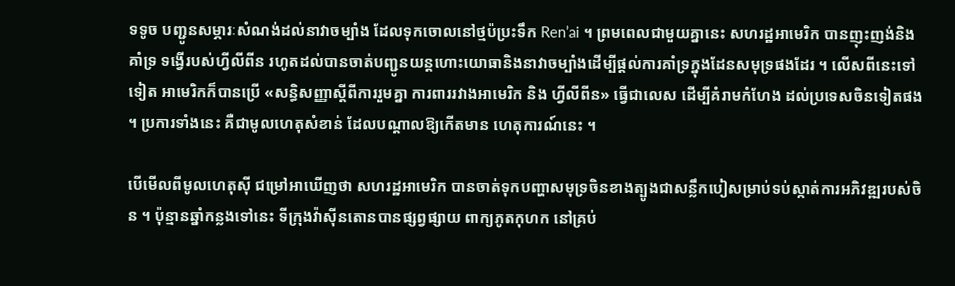ទទូច បញ្ជូនសម្ភារៈសំណង់ដល់នាវាចម្បាំង ដែលទុកចោលនៅថ្មប៉ប្រះទឹក Ren’ai ។ ព្រមពេលជាមួយគ្នានេះ សហរដ្ឋអាមេរិក បានញុះញង់និងគាំទ្រ ទង្វើរបស់ហ្វីលីពីន រហូតដល់បានចាត់បញ្ជូនយន្តហោះយោធានិងនាវាចម្បាំងដើម្បីផ្តល់ការគាំទ្រក្នុងដែនសមុទ្រផងដែរ ។ លើសពីនេះទៅទៀត អាមេរិកក៏បានប្រើ «សន្ធិសញ្ញាស្តីពីការរួមគ្នា ការពាររវាងអាមេរិក និង ហ្វីលីពីន» ធ្វើជាលេស ដើម្បីគំរាមកំហែង ដល់ប្រទេសចិនទៀតផង ។ ប្រការទាំងនេះ គឺជាមូលហេតុសំខាន់ ដែលបណ្តាលឱ្យកើតមាន ហេតុការណ៍នេះ ។

បើមើលពីមូលហេតុស៊ី ជម្រៅអាឃើញថា សហរដ្ឋអាមេរិក បានចាត់ទុកបញ្ហាសមុទ្រចិនខាងត្បូងជាសន្លឹកបៀសម្រាប់ទប់ស្កាត់ការអភិវឌ្ឍរបស់ចិន ។ ប៉ុន្មានឆ្នាំកន្លងទៅនេះ ទីក្រុងវ៉ាស៊ីនតោនបានផ្សព្វផ្សាយ ពាក្យភូតកុហក នៅគ្រប់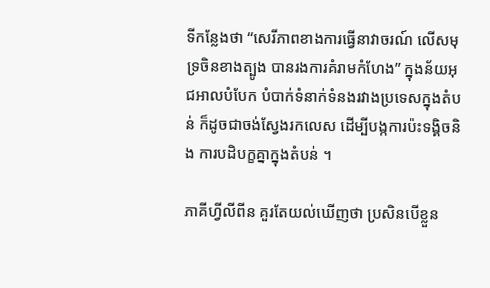ទីកន្លែងថា “សេរីភាពខាងការធ្វើនាវាចរណ៍ លើសមុទ្រចិនខាងត្បូង បានរងការគំរាមកំហែង” ក្នុងន័យអុជអាលបំបែក បំបាក់ទំនាក់ទំនងរវាងប្រទេសក្នុងតំបន់ ក៏ដូចជាចង់ស្វែងរកលេស ដើម្បីបង្កការប៉ះទង្គិចនិង ការបដិបក្ខគ្នាក្នុងតំបន់ ។

ភាគីហ្វីលីពីន គួរតែយល់ឃើញថា ប្រសិនបើខ្លួន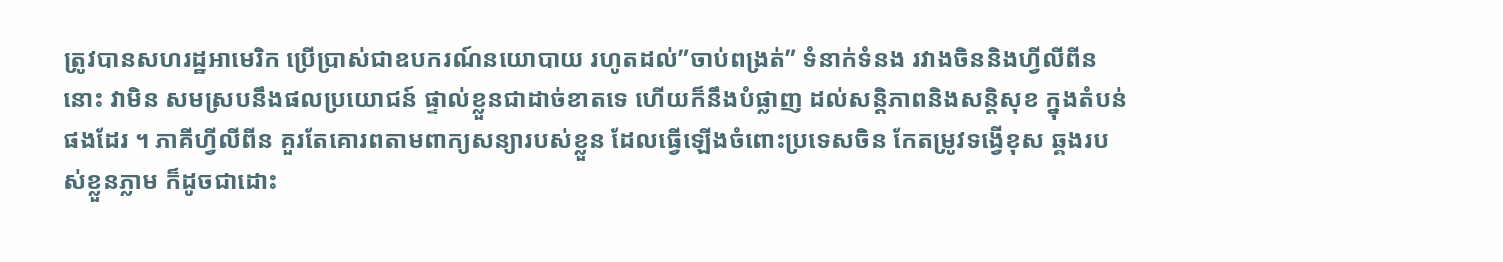ត្រូវបានសហរដ្ឋអាមេរិក ប្រើប្រាស់ជាឧបករណ៍នយោបាយ រហូតដល់”ចាប់ពង្រត់” ទំនាក់ទំនង រវាងចិននិងហ្វីលីពីន នោះ វាមិន សមស្របនឹងផលប្រយោជន៍ ផ្ទាល់ខ្លួនជាដាច់ខាតទេ ហើយក៏នឹងបំផ្លាញ ដល់សន្តិភាពនិងសន្តិសុខ ក្នុងតំបន់ផងដែរ ។ ភាគីហ្វីលីពីន គួរតែគោរពតាមពាក្យសន្យារបស់ខ្លួន ដែលធ្វើឡើងចំពោះប្រទេសចិន កែតម្រូវទង្វើខុស ឆ្គងរបស់ខ្លួនភ្លាម ក៏ដូចជាដោះ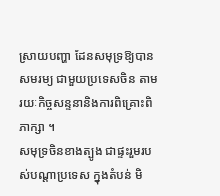ស្រាយបញ្ហា ដែនសមុទ្រឱ្យបានសមរម្យ ជាមួយប្រទេសចិន តាមរយៈកិច្ចសន្ទនានិងការពិគ្រោះពិភាក្សា ។
សមុទ្រចិនខាងត្បូង ជាផ្ទះរួមរបស់បណ្តាប្រទេស ក្នុងតំបន់ មិ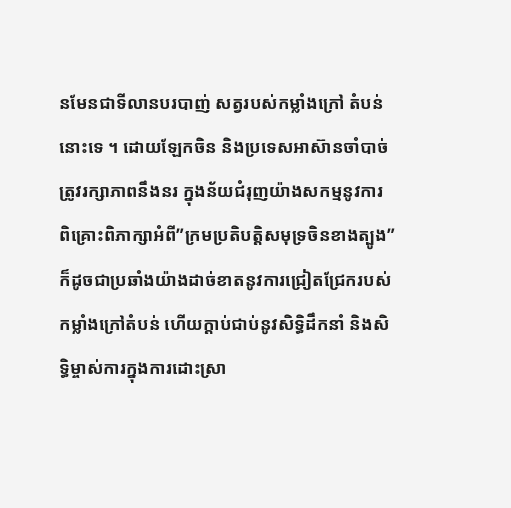នមែនជាទីលានបរបាញ់ សត្វរបស់កម្លាំងក្រៅ តំបន់នោះទេ ។ ដោយឡែកចិន និងប្រទេសអាស៊ានចាំបាច់ ត្រូវរក្សាភាពនឹងនរ ក្នុងន័យជំរុញយ៉ាងសកម្មនូវការ ពិគ្រោះពិភាក្សាអំពី”ក្រមប្រតិបត្តិសមុទ្រចិនខាងត្បូង” ក៏ដូចជាប្រឆាំងយ៉ាងដាច់ខាតនូវការជ្រៀតជ្រែករបស់កម្លាំងក្រៅតំបន់ ហើយក្តាប់ជាប់នូវសិទ្ធិដឹកនាំ និងសិទ្ធិម្ចាស់ការក្នុងការដោះស្រា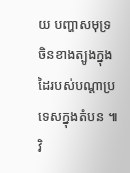យ បញ្ហាសមុទ្រចិនខាងត្បូងក្នុង ដៃរបស់បណ្តាប្រទេសក្នុងតំបន ៕
វិ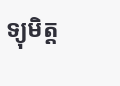ទ្យុមិត្ត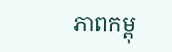ភាពកម្ពុ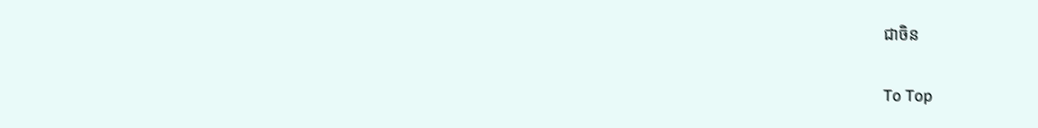ជាចិន

To Top